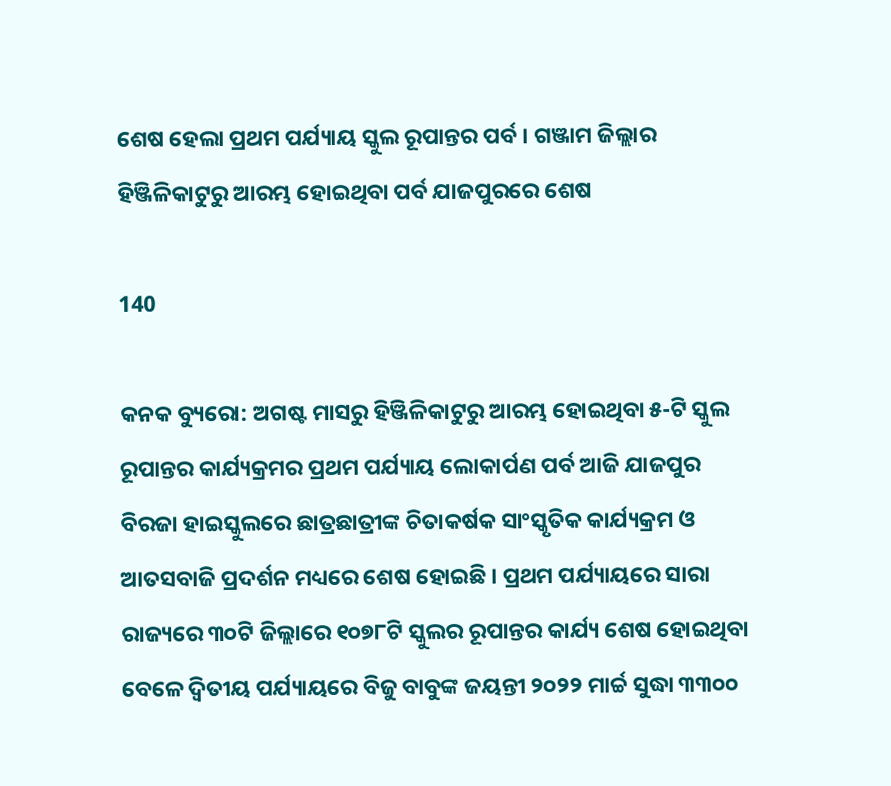ଶେଷ ହେଲା ପ୍ରଥମ ପର୍ଯ୍ୟାୟ ସ୍କୁଲ ରୂପାନ୍ତର ପର୍ବ । ଗଞ୍ଜାମ ଜିଲ୍ଲାର ହିଞ୍ଜିଳିକାଟୁରୁ ଆରମ୍ଭ ହୋଇଥିବା ପର୍ବ ଯାଜପୁରରେ ଶେଷ

140

କନକ ବ୍ୟୁରୋ: ଅଗଷ୍ଟ ମାସରୁ ହିଞ୍ଜିଳିକାଟୁରୁ ଆରମ୍ଭ ହୋଇଥିବା ୫-ଟି ସ୍କୁଲ ରୂପାନ୍ତର କାର୍ଯ୍ୟକ୍ରମର ପ୍ରଥମ ପର୍ଯ୍ୟାୟ ଲୋକାର୍ପଣ ପର୍ବ ଆଜି ଯାଜପୁର ବିରଜା ହାଇସ୍କୁଲରେ ଛାତ୍ରଛାତ୍ରୀଙ୍କ ଚିତାକର୍ଷକ ସାଂସ୍କୃତିକ କାର୍ଯ୍ୟକ୍ରମ ଓ ଆତସବାଜି ପ୍ରଦର୍ଶନ ମଧ୍ୟରେ ଶେଷ ହୋଇଛି । ପ୍ରଥମ ପର୍ଯ୍ୟାୟରେ ସାରା ରାଜ୍ୟରେ ୩୦ଟି ଜିଲ୍ଲାରେ ୧୦୭୮ଟି ସ୍କୁଲର ରୂପାନ୍ତର କାର୍ଯ୍ୟ ଶେଷ ହୋଇଥିବା ବେଳେ ଦ୍ବିତୀୟ ପର୍ଯ୍ୟାୟରେ ବିଜୁ ବାବୁଙ୍କ ଜୟନ୍ତୀ ୨୦୨୨ ମାର୍ଚ୍ଚ ସୁଦ୍ଧା ୩୩୦୦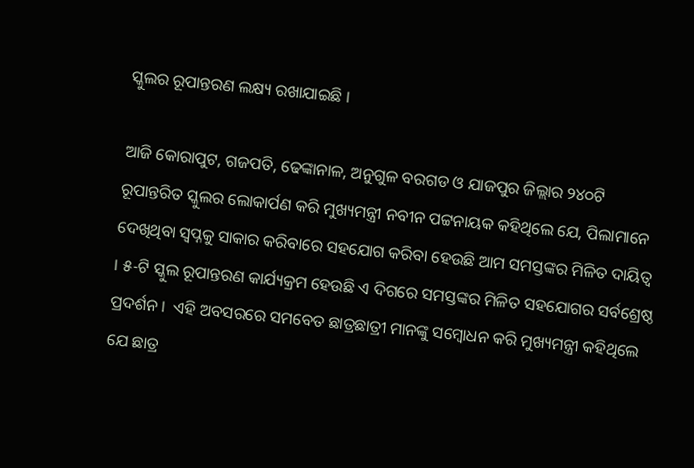ସ୍କୁଲର ରୂପାନ୍ତରଣ ଲକ୍ଷ୍ୟ ରଖାଯାଇଛି ।

ଆଜି କୋରାପୁଟ, ଗଜପତି, ଢେଙ୍କାନାଳ, ଅନୁଗୁଳ ବରଗଡ ଓ ଯାଜପୁର ଜିଲ୍ଲାର ୨୪୦ଟି ରୂପାନ୍ତରିତ ସ୍କୁଲର ଲୋକାର୍ପଣ କରି ମୁଖ୍ୟମନ୍ତ୍ରୀ ନବୀନ ପଟ୍ଟନାୟକ କହିଥିଲେ ଯେ, ପିଲାମାନେ ଦେଖିଥିବା ସ୍ବପ୍ନକୁ ସାକାର କରିବାରେ ସହଯୋଗ କରିବା ହେଉଛି ଆମ ସମସ୍ତଙ୍କର ମିଳିତ ଦାୟିତ୍ବ । ୫-ଟି ସ୍କୁଲ ରୂପାନ୍ତରଣ କାର୍ଯ୍ୟକ୍ରମ ହେଉଛି ଏ ଦିଗରେ ସମସ୍ତଙ୍କର ମିଳିତ ସହଯୋଗର ସର୍ବଶ୍ରେଷ୍ଠ ପ୍ରଦର୍ଶନ ।  ଏହି ଅବସରରେ ସମବେତ ଛାତ୍ରଛାତ୍ରୀ ମାନଙ୍କୁ ସମ୍ବୋଧନ କରି ମୁଖ୍ୟମନ୍ତ୍ରୀ କହିଥିଲେ ଯେ ଛାତ୍ର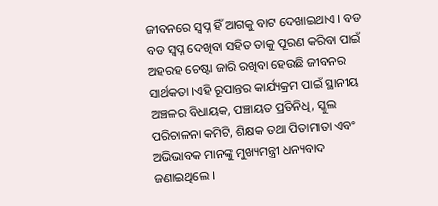ଜୀବନରେ ସ୍ବପ୍ନ ହିଁ ଆଗକୁ ବାଟ ଦେଖାଇଥାଏ । ବଡ ବଡ ସ୍ବପ୍ନ ଦେଖିବା ସହିତ ତାକୁ ପୂରଣ କରିବା ପାଇଁ ଅହରହ ଚେଷ୍ଟା ଜାରି ରଖିବା ହେଉଛି ଜୀବନର ସାର୍ଥକତା ।ଏହି ରୂପାନ୍ତର କାର୍ଯ୍ୟକ୍ରମ ପାଇଁ ସ୍ଥାନୀୟ ଅଞ୍ଚଳର ବିଧାୟକ, ପଞ୍ଚାୟତ ପ୍ରତିନିଧି, ସ୍କୁଲ ପରିଚାଳନା କମିଟି, ଶିକ୍ଷକ ତଥା ପିତାମାତା ଏବଂ ଅଭିଭାବକ ମାନଙ୍କୁ ମୁଖ୍ୟମନ୍ତ୍ରୀ ଧନ୍ୟବାଦ ଜଣାଇଥିଲେ ।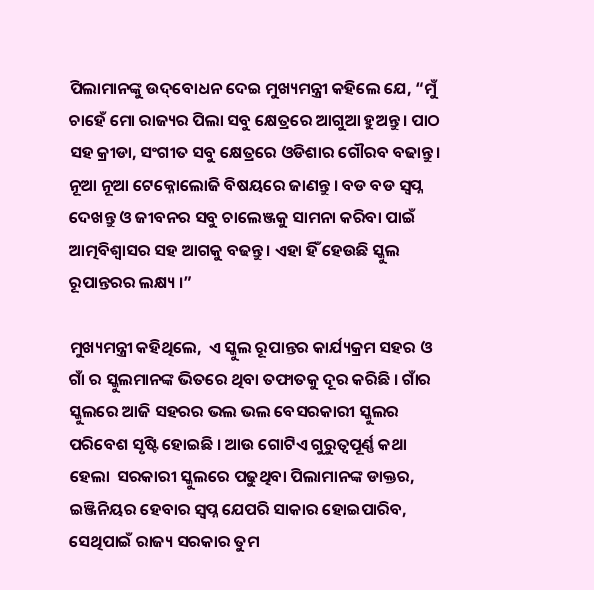ପିଲାମାନଙ୍କୁ ଉଦ୍‌ବୋଧନ ଦେଇ ମୁଖ୍ୟମନ୍ତ୍ରୀ କହିଲେ ଯେ, “ମୁଁ ଚାହେଁ ମୋ ରାଜ୍ୟର ପିଲା ସବୁ କ୍ଷେତ୍ରରେ ଆଗୁଆ ହୁଅନ୍ତୁ। ପାଠ ସହ କ୍ରୀଡା, ସଂଗୀତ ସବୁ କ୍ଷେତ୍ରରେ ଓଡିଶାର ଗୌରବ ବଢାନ୍ତୁ । ନୂଆ ନୂଆ ଟେକ୍ନୋଲୋଜି ବିଷୟରେ ଜାଣନ୍ତୁ । ବଡ ବଡ ସ୍ବପ୍ନ ଦେଖନ୍ତୁ ଓ ଜୀବନର ସବୁ ଚାଲେଞ୍ଜକୁ ସାମନା କରିବା ପାଇଁ ଆତ୍ମବିଶ୍ବାସର ସହ ଆଗକୁ ବଢନ୍ତୁ । ଏହା ହିଁ ହେଉଛି ସ୍କୁଲ ରୂପାନ୍ତରର ଲକ୍ଷ୍ୟ ।”

ମୁଖ୍ୟମନ୍ତ୍ରୀ କହିଥିଲେ,  ଏ ସ୍କୁଲ ରୂପାନ୍ତର କାର୍ଯ୍ୟକ୍ରମ ସହର ଓ ଗାଁ ର ସ୍କୁଲମାନଙ୍କ ଭିତରେ ଥିବା ତଫାତକୁ ଦୂର କରିଛି । ଗାଁର ସ୍କୁଲରେ ଆଜି ସହରର ଭଲ ଭଲ ବେସରକାରୀ ସ୍କୁଲର ପରିବେଶ ସୃଷ୍ଟି ହୋଇଛି । ଆଉ ଗୋଟିଏ ଗୁରୁତ୍ବପୂର୍ଣ୍ଣ କଥା ହେଲା  ସରକାରୀ ସ୍କୁଲରେ ପଢୁଥିବା ପିଲାମାନଙ୍କ ଡାକ୍ତର, ଇଞ୍ଜିନିୟର ହେବାର ସ୍ବପ୍ନ ଯେପରି ସାକାର ହୋଇପାରିବ, ସେଥିପାଇଁ ରାଜ୍ୟ ସରକାର ତୁମ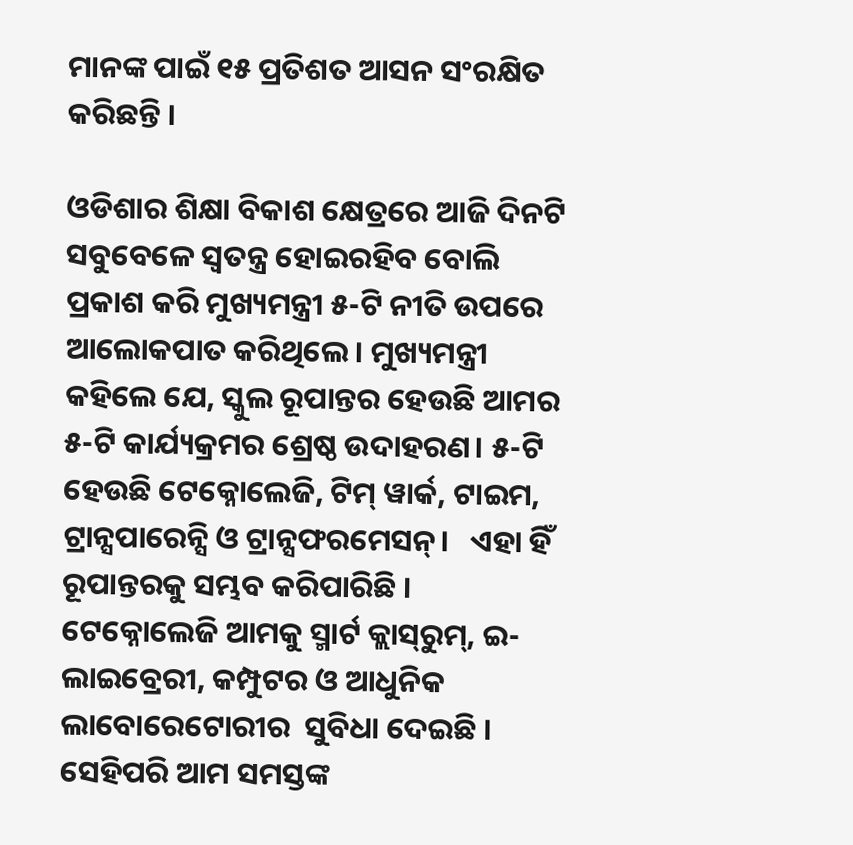ମାନଙ୍କ ପାଇଁ ୧୫ ପ୍ରତିଶତ ଆସନ ସଂରକ୍ଷିତ  କରିଛନ୍ତି ।

ଓଡିଶାର ଶିକ୍ଷା ବିକାଶ କ୍ଷେତ୍ରରେ ଆଜି ଦିନଟି ସବୁବେଳେ ସ୍ବତନ୍ତ୍ର ହୋଇରହିବ ବୋଲି ପ୍ରକାଶ କରି ମୁଖ୍ୟମନ୍ତ୍ରୀ ୫-ଟି ନୀତି ଉପରେ ଆଲୋକପାତ କରିଥିଲେ। ମୁଖ୍ୟମନ୍ତ୍ରୀ କହିଲେ ଯେ, ସ୍କୁଲ ରୂପାନ୍ତର ହେଉଛି ଆମର ୫-ଟି କାର୍ଯ୍ୟକ୍ରମର ଶ୍ରେଷ୍ଠ ଉଦାହରଣ। ୫-ଟି ହେଉଛି ଟେକ୍ନୋଲେଜି, ଟିମ୍ ୱାର୍କ, ଟାଇମ, ଟ୍ରାନ୍ସପାରେନ୍ସି ଓ ଟ୍ରାନ୍ସଫରମେସନ୍।   ଏହା ହିଁ ରୂପାନ୍ତରକୁ ସମ୍ଭବ କରିପାରିଛି । ଟେକ୍ନୋଲେଜି ଆମକୁ ସ୍ମାର୍ଟ କ୍ଲାସ୍‌ରୁମ୍, ଇ-ଲାଇବ୍ରେରୀ, କମ୍ପୁଟର ଓ ଆଧୁନିକ ଲାବୋରେଟୋରୀର  ସୁବିଧା ଦେଇଛି । ସେହିପରି ଆମ ସମସ୍ତଙ୍କ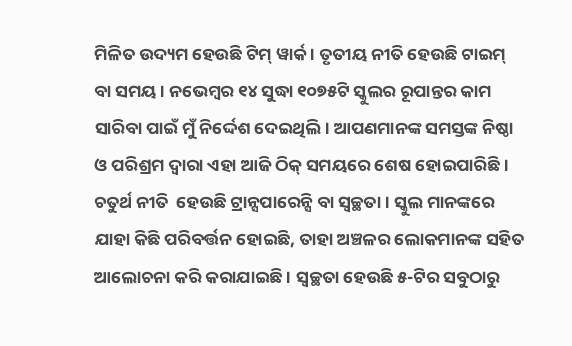ମିଳିତ ଉଦ୍ୟମ ହେଉଛି ଟିମ୍‌ ୱାର୍କ । ତୃତୀୟ ନୀତି ହେଉଛି ଟାଇମ୍‌ ବା ସମୟ । ନଭେମ୍ବର ୧୪ ସୁଦ୍ଧା ୧୦୭୫ଟି ସ୍କୁଲର ରୂପାନ୍ତର କାମ ସାରିବା ପାଇଁ ମୁଁ ନିର୍ଦ୍ଦେଶ ଦେଇଥିଲି। ଆପଣମାନଙ୍କ ସମସ୍ତଙ୍କ ନିଷ୍ଠା ଓ ପରିଶ୍ରମ ଦ୍ବାରା ଏହା ଆଜି ଠିକ୍‌ ସମୟରେ ଶେଷ ହୋଇପାରିଛି । ଚତୁର୍ଥ ନୀତି  ହେଉଛି ଟ୍ରାନ୍ସପାରେନ୍ସି ବା ସ୍ବଚ୍ଛତା । ସ୍କୁଲ ମାନଙ୍କରେ ଯାହା କିଛି ପରିବର୍ତ୍ତନ ହୋଇଛି, ତାହା ଅଞ୍ଚଳର ଲୋକମାନଙ୍କ ସହିତ ଆଲୋଚନା କରି କରାଯାଇଛି । ସ୍ବଚ୍ଛତା ହେଉଛି ୫-ଟିର ସବୁଠାରୁ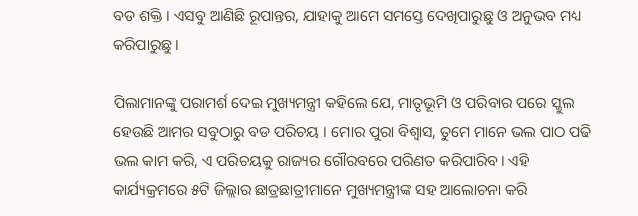ବଡ ଶକ୍ତି । ଏସବୁ ଆଣିଛି ରୂପାନ୍ତର, ଯାହାକୁ ଆମେ ସମସ୍ତେ ଦେଖିପାରୁଛୁ ଓ ଅନୁଭବ ମଧ୍ୟ କରିପାରୁଛୁ ।

ପିଲାମାନଙ୍କୁ ପରାମର୍ଶ ଦେଇ ମୁଖ୍ୟମନ୍ତ୍ରୀ କହିଲେ ଯେ, ମାତୃଭୂମି ଓ ପରିବାର ପରେ ସ୍କୁଲ ହେଉଛି ଆମର ସବୁଠାରୁ ବଡ ପରିଚୟ । ମୋର ପୁରା ବିଶ୍ବାସ, ତୁମେ ମାନେ ଭଲ ପାଠ ପଢି ଭଲ କାମ କରି, ଏ ପରିଚୟକୁ ରାଜ୍ୟର ଗୌରବରେ ପରିଣତ କରିପାରିବ। ଏହି କାର୍ଯ୍ୟକ୍ରମରେ ୫ଟି ଜିଲ୍ଲାର ଛାତ୍ରଛାତ୍ରୀମାନେ ମୁଖ୍ୟମନ୍ତ୍ରୀଙ୍କ ସହ ଆଲୋଚନା କରି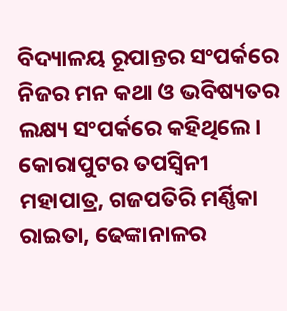ବିଦ୍ୟାଳୟ ରୂପାନ୍ତର ସଂପର୍କରେ ନିଜର ମନ କଥା ଓ ଭବିଷ୍ୟତର ଲକ୍ଷ୍ୟ ସଂପର୍କରେ କହିଥିଲେ। କୋରାପୁଟର ତପସ୍ବିନୀ ମହାପାତ୍ର, ଗଜପତିରି ମର୍ଣ୍ଣିକା ରାଇତା, ଢେଙ୍କାନାଳର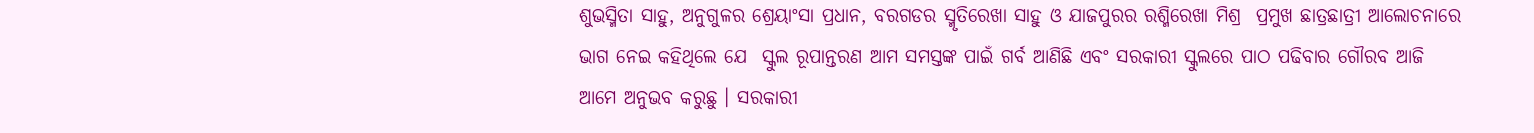ଶୁଭସ୍ମିତା ସାହୁ, ଅନୁଗୁଳର ଶ୍ରେୟାଂସା ପ୍ରଧାନ, ବରଗଡର ସ୍ମୃତିରେଖା ସାହୁ ଓ ଯାଜପୁରର ରଶ୍ମିରେଖା ମିଶ୍ର  ପ୍ରମୁଖ ଛାତ୍ରଛାତ୍ରୀ ଆଲୋଚନାରେ ଭାଗ ନେଇ କହିଥିଲେ ଯେ  ସ୍କୁଲ ରୂପାନ୍ତରଣ ଆମ ସମସ୍ତଙ୍କ ପାଇଁ ଗର୍ବ ଆଣିଛି ଏବଂ ସରକାରୀ ସ୍କୁଲରେ ପାଠ ପଢିବାର ଗୌରବ ଆଜି ଆମେ ଅନୁଭବ କରୁଛୁ । ସରକାରୀ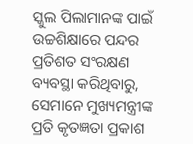ସ୍କୁଲ ପିଲାମାନଙ୍କ ପାଇଁ ଉଚ୍ଚଶିକ୍ଷାରେ ପନ୍ଦର ପ୍ରତିଶତ ସଂରକ୍ଷଣ ବ୍ୟବସ୍ଥା କରିଥିବାରୁ, ସେମାନେ ମୁଖ୍ୟମନ୍ତ୍ରୀଙ୍କ ପ୍ରତି କୃତଜ୍ଞତା ପ୍ରକାଶ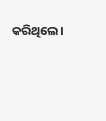କରିଥିଲେ।